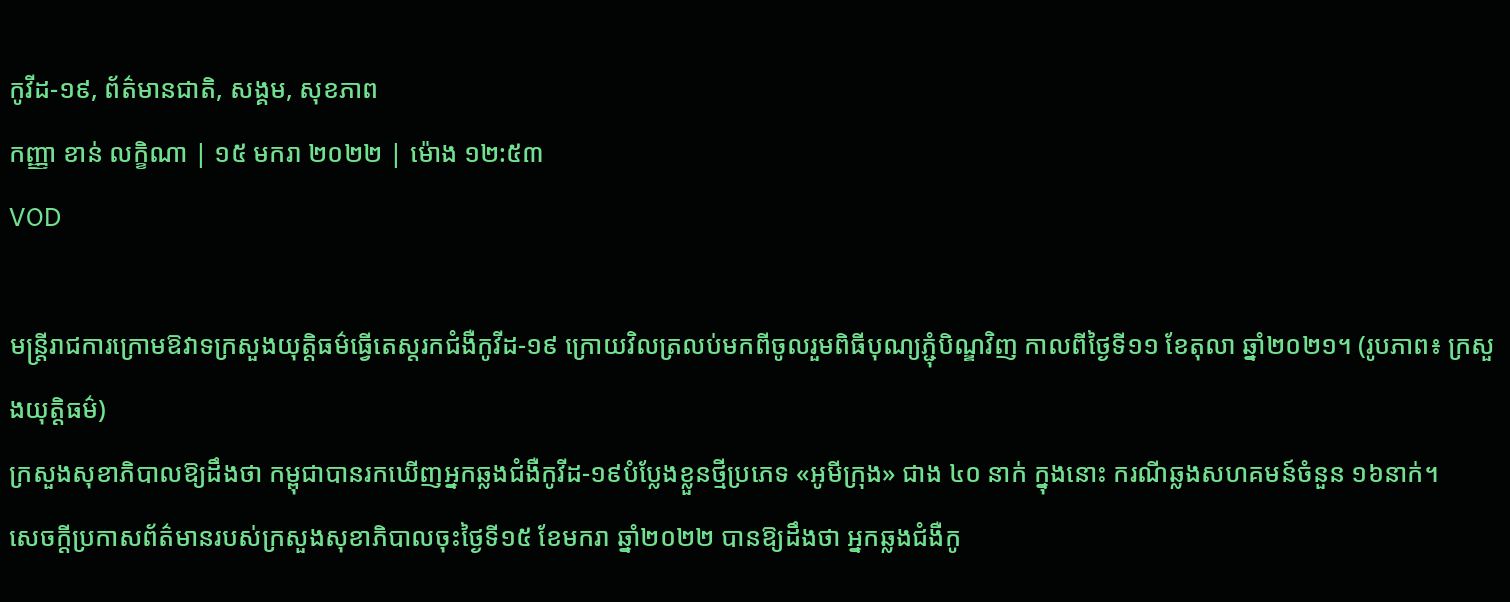កូវីដ-១៩, ព័ត៌មានជាតិ, សង្គម, សុខភាព
កញ្ញា ខាន់ លក្ខិណា | ១៥ មករា ២០២២ | ម៉ោង ១២:៥៣
VOD

មន្ត្រីរាជការក្រោមឱវាទក្រសួងយុត្តិធម៌ធ្វើតេស្តរកជំងឺកូវីដ-១៩ ក្រោយវិលត្រលប់មកពីចូលរួមពិធីបុណ្យភ្ជុំបិណ្ឌវិញ កាលពីថ្ងៃទី១១ ខែតុលា ឆ្នាំ២០២១។ (រូបភាព៖ ក្រសួងយុត្តិធម៌)
ក្រសួងសុខាភិបាលឱ្យដឹងថា កម្ពុជាបានរកឃើញអ្នកឆ្លងជំងឺកូវីដ-១៩បំប្លែងខ្លួនថ្មីប្រភេទ «អូមីក្រុង» ជាង ៤០ នាក់ ក្នុងនោះ ករណីឆ្លងសហគមន៍ចំនួន ១៦នាក់។
សេចក្តីប្រកាសព័ត៌មានរបស់ក្រសួងសុខាភិបាលចុះថ្ងៃទី១៥ ខែមករា ឆ្នាំ២០២២ បានឱ្យដឹងថា អ្នកឆ្លងជំងឺកូ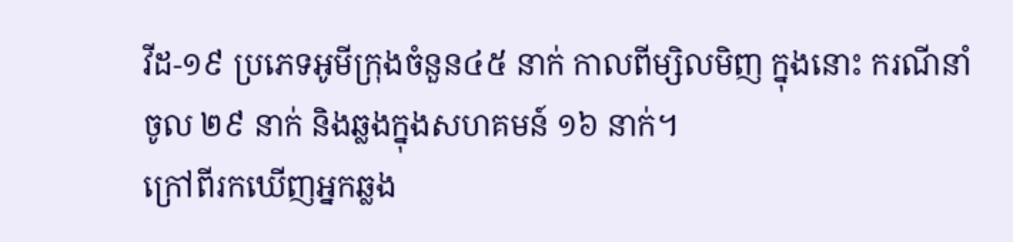វីដ-១៩ ប្រភេទអូមីក្រុងចំនួន៤៥ នាក់ កាលពីម្សិលមិញ ក្នុងនោះ ករណីនាំចូល ២៩ នាក់ និងឆ្លងក្នុងសហគមន៍ ១៦ នាក់។
ក្រៅពីរកឃើញអ្នកឆ្លង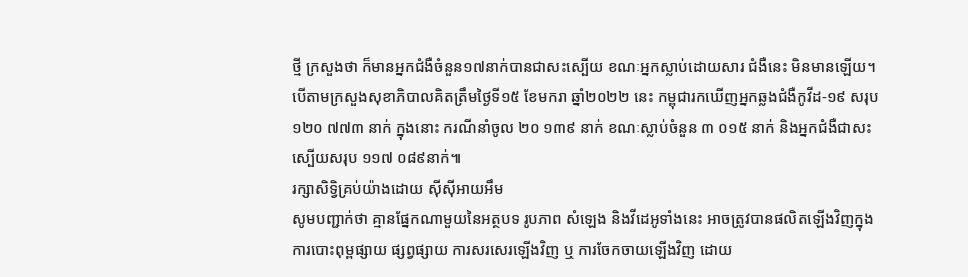ថ្មី ក្រសួងថា ក៏មានអ្នកជំងឺចំនួន១៧នាក់បានជាសះស្បើយ ខណៈអ្នកស្លាប់ដោយសារ ជំងឺនេះ មិនមានឡើយ។
បើតាមក្រសួងសុខាភិបាលគិតត្រឹមថ្ងៃទី១៥ ខែមករា ឆ្នាំ២០២២ នេះ កម្ពុជារកឃើញអ្នកឆ្លងជំងឺកូវីដ-១៩ សរុប ១២០ ៧៧៣ នាក់ ក្នុងនោះ ករណីនាំចូល ២០ ១៣៩ នាក់ ខណៈស្លាប់ចំនួន ៣ ០១៥ នាក់ និងអ្នកជំងឺជាសះស្បើយសរុប ១១៧ ០៨៩នាក់៕
រក្សាសិទ្វិគ្រប់យ៉ាងដោយ ស៊ីស៊ីអាយអឹម
សូមបញ្ជាក់ថា គ្មានផ្នែកណាមួយនៃអត្ថបទ រូបភាព សំឡេង និងវីដេអូទាំងនេះ អាចត្រូវបានផលិតឡើងវិញក្នុងការបោះពុម្ពផ្សាយ ផ្សព្វផ្សាយ ការសរសេរឡើងវិញ ឬ ការចែកចាយឡើងវិញ ដោយ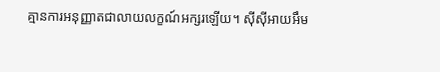គ្មានការអនុញ្ញាតជាលាយលក្ខណ៍អក្សរឡើយ។ ស៊ីស៊ីអាយអឹម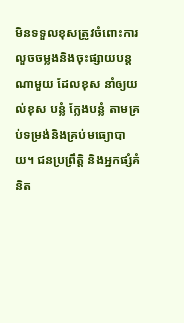មិនទទួលខុសត្រូវចំពោះការលួចចម្លងនិងចុះផ្សាយបន្តណាមួយ ដែលខុស នាំឲ្យយល់ខុស បន្លំ ក្លែងបន្លំ តាមគ្រប់ទម្រង់និងគ្រប់មធ្យោបាយ។ ជនប្រព្រឹត្តិ និងអ្នកផ្សំគំនិត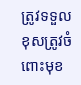ត្រូវទទួលខុសត្រូវចំពោះមុខ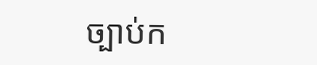ច្បាប់ក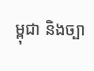ម្ពុជា និងច្បា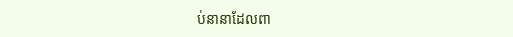ប់នានាដែលពា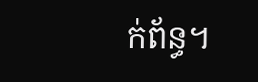ក់ព័ន្ធ។